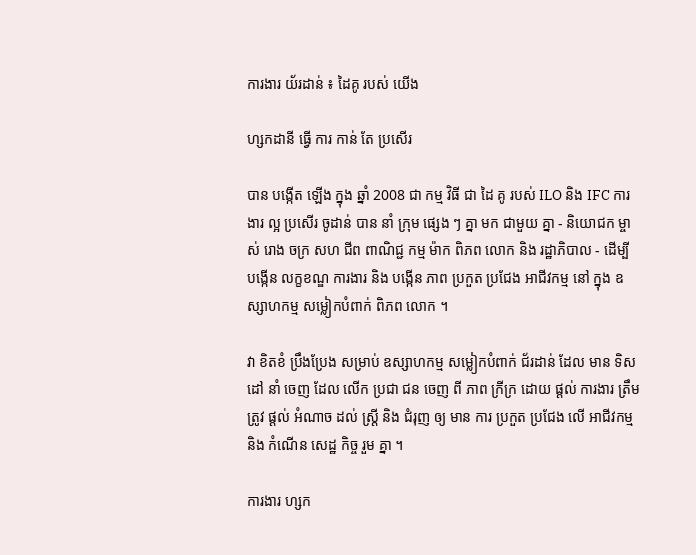ការងារ យ័រដាន់ ៖ ដៃគូ របស់ យើង

ហ្សកដានី ធ្វើ ការ កាន់ តែ ប្រសើរ

បាន បង្កើត ឡើង ក្នុង ឆ្នាំ 2008 ជា កម្ម វិធី ជា ដៃ គូ របស់ ILO និង IFC ការងារ ល្អ ប្រសើរ ចូដាន់ បាន នាំ ក្រុម ផ្សេង ៗ គ្នា មក ជាមួយ គ្នា - និយោជក ម្ចាស់ រោង ចក្រ សហ ជីព ពាណិជ្ជ កម្ម ម៉ាក ពិភព លោក និង រដ្ឋាភិបាល - ដើម្បី បង្កើន លក្ខខណ្ឌ ការងារ និង បង្កើន ភាព ប្រកួត ប្រជែង អាជីវកម្ម នៅ ក្នុង ឧស្សាហកម្ម សម្លៀកបំពាក់ ពិភព លោក ។

វា ខិតខំ ប្រឹងប្រែង សម្រាប់ ឧស្សាហកម្ម សម្លៀកបំពាក់ ជ័រដាន់ ដែល មាន ទិស ដៅ នាំ ចេញ ដែល លើក ប្រជា ជន ចេញ ពី ភាព ក្រីក្រ ដោយ ផ្តល់ ការងារ ត្រឹម ត្រូវ ផ្តល់ អំណាច ដល់ ស្ត្រី និង ជំរុញ ឲ្យ មាន ការ ប្រកួត ប្រជែង លើ អាជីវកម្ម និង កំណើន សេដ្ឋ កិច្ច រួម គ្នា ។

ការងារ ហ្សក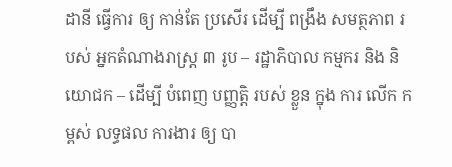ដានី ធ្វើការ ឲ្យ កាន់តែ ប្រសើរ ដើម្បី ពង្រឹង សមត្ថភាព របស់ អ្នកតំណាងរាស្ត្រ ៣ រូប – រដ្ឋាភិបាល កម្មករ និង និយោជក – ដើម្បី បំពេញ បញ្ញត្តិ របស់ ខ្លួន ក្នុង ការ លើក កម្ពស់ លទ្ធផល ការងារ ឲ្យ បា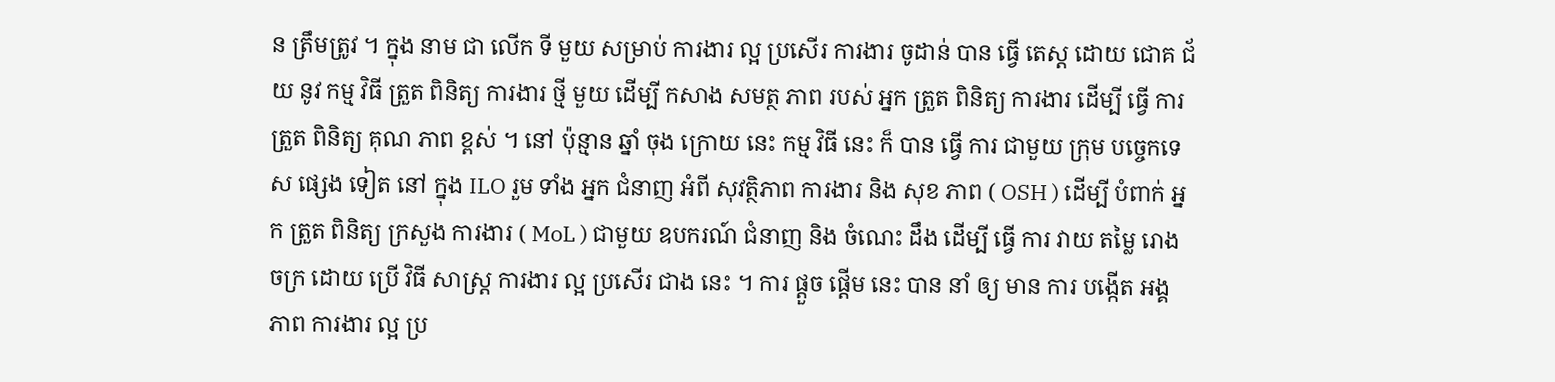ន ត្រឹមត្រូវ ។ ក្នុង នាម ជា លើក ទី មួយ សម្រាប់ ការងារ ល្អ ប្រសើរ ការងារ ចូដាន់ បាន ធ្វើ តេស្ត ដោយ ជោគ ជ័យ នូវ កម្ម វិធី ត្រួត ពិនិត្យ ការងារ ថ្មី មួយ ដើម្បី កសាង សមត្ថ ភាព របស់ អ្នក ត្រួត ពិនិត្យ ការងារ ដើម្បី ធ្វើ ការ ត្រួត ពិនិត្យ គុណ ភាព ខ្ពស់ ។ នៅ ប៉ុន្មាន ឆ្នាំ ចុង ក្រោយ នេះ កម្ម វិធី នេះ ក៏ បាន ធ្វើ ការ ជាមួយ ក្រុម បច្ចេកទេស ផ្សេង ទៀត នៅ ក្នុង ILO រួម ទាំង អ្នក ជំនាញ អំពី សុវត្ថិភាព ការងារ និង សុខ ភាព ( OSH ) ដើម្បី បំពាក់ អ្នក ត្រួត ពិនិត្យ ក្រសួង ការងារ ( MoL ) ជាមួយ ឧបករណ៍ ជំនាញ និង ចំណេះ ដឹង ដើម្បី ធ្វើ ការ វាយ តម្លៃ រោង ចក្រ ដោយ ប្រើ វិធី សាស្ត្រ ការងារ ល្អ ប្រសើរ ជាង នេះ ។ ការ ផ្តួច ផ្តើម នេះ បាន នាំ ឲ្យ មាន ការ បង្កើត អង្គ ភាព ការងារ ល្អ ប្រ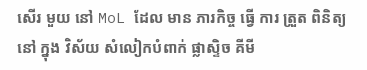សើរ មួយ នៅ MoL ដែល មាន ភារកិច្ច ធ្វើ ការ ត្រួត ពិនិត្យ នៅ ក្នុង វិស័យ សំលៀកបំពាក់ ផ្លាស្ទិច គីមី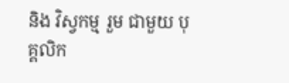និង វិស្វកម្ម រួម ជាមួយ បុគ្គលិក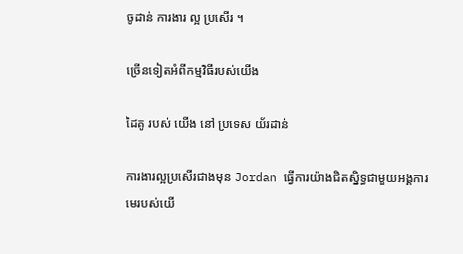ចូដាន់ ការងារ ល្អ ប្រសើរ ។

ច្រើនទៀតអំពីកម្មវិធីរបស់យើង

ដៃគូ របស់ យើង នៅ ប្រទេស យ័រដាន់

ការងារល្អប្រសើរជាងមុន Jordan ធ្វើការយ៉ាងជិតស្និទ្ធជាមួយអង្គការមេរបស់យើ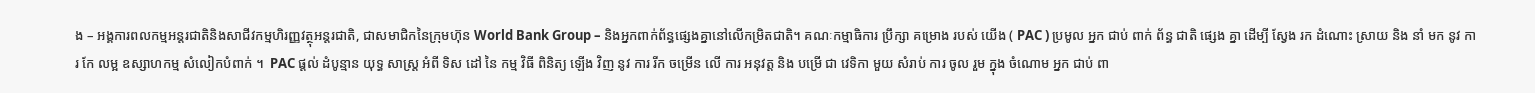ង – អង្គការពលកម្មអន្តរជាតិនិងសាជីវកម្មហិរញ្ញវត្ថុអន្តរជាតិ, ជាសមាជិកនៃក្រុមហ៊ុន World Bank Group – និងអ្នកពាក់ព័ន្ធផ្សេងគ្នានៅលើកម្រិតជាតិ។ គណៈកម្មាធិការ ប្រឹក្សា គម្រោង របស់ យើង ( PAC ) ប្រមូល អ្នក ជាប់ ពាក់ ព័ន្ធ ជាតិ ផ្សេង គ្នា ដើម្បី ស្វែង រក ដំណោះ ស្រាយ និង នាំ មក នូវ ការ កែ លម្អ ឧស្សាហកម្ម សំលៀកបំពាក់ ។  PAC ផ្តល់ ដំបូន្មាន យុទ្ធ សាស្ត្រ អំពី ទិស ដៅ នៃ កម្ម វិធី ពិនិត្យ ឡើង វិញ នូវ ការ រីក ចម្រើន លើ ការ អនុវត្ត និង បម្រើ ជា វេទិកា មួយ សំរាប់ ការ ចូល រួម ក្នុង ចំណោម អ្នក ជាប់ ពា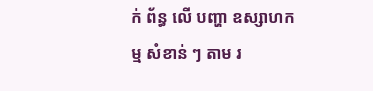ក់ ព័ន្ធ លើ បញ្ហា ឧស្សាហកម្ម សំខាន់ ៗ តាម រ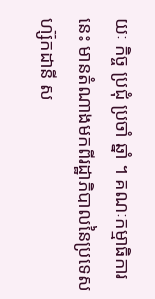យៈ កិច្ច ប្រជុំ ប្រចាំ ឆ្នាំ ។ គណៈកម្មាធិការនេះ មានតំណាងមកពីរដ្ឋាភិបាលនៃប្រទេសហ្ស៊កដានី ស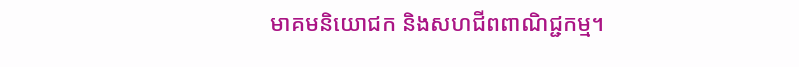មាគមនិយោជក និងសហជីពពាណិជ្ជកម្ម។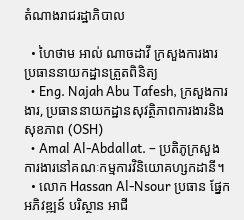តំណាងរាជរដ្ឋាភិបាល

  • ហៃថាម អាល់ ណាចដាវី ក្រសួងការងារ ប្រធាននាយកដ្ឋានត្រួតពិនិត្យ
  • Eng. Najah Abu Tafesh, ក្រសួងការងារ, ប្រធាននាយកដ្ឋានសុវត្ថិភាពការងារនិងសុខភាព (OSH)
  • Amal Al-Abdallat. – ប្រតិភូក្រសួងការងារនៅគណៈកម្មការវិនិយោគហ្សកដានី។
  • លោក Hassan Al-Nsour ប្រធាន ផ្នែក អភិវឌ្ឍន៍ បរិស្ថាន អាជី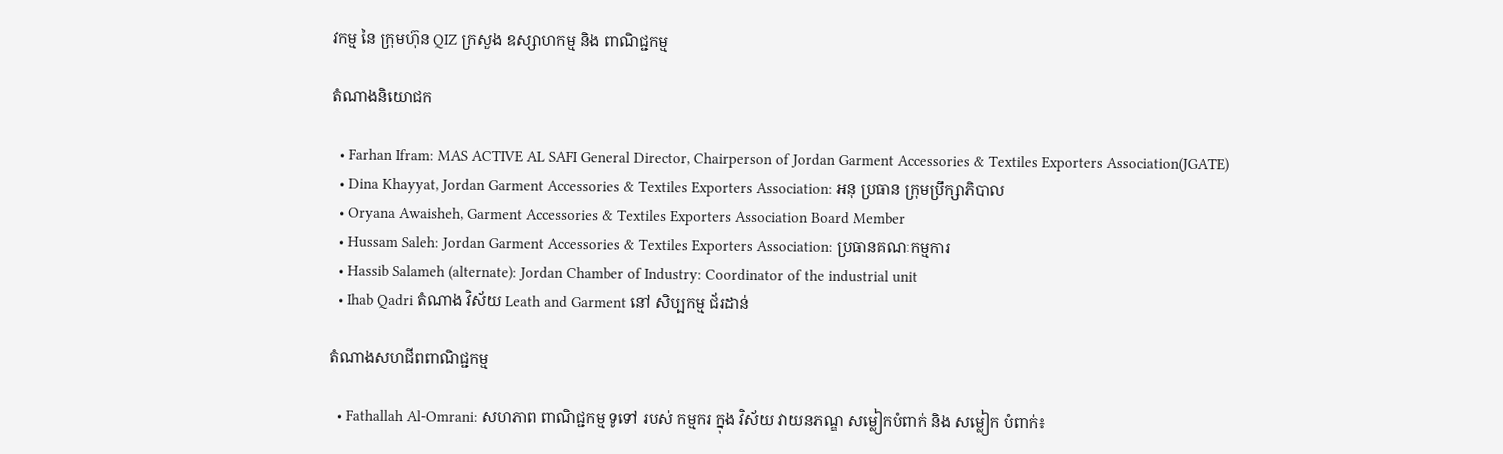វកម្ម នៃ ក្រុមហ៊ុន QIZ ក្រសួង ឧស្សាហកម្ម និង ពាណិជ្ជកម្ម

តំណាងនិយោជក

  • Farhan Ifram: MAS ACTIVE AL SAFI General Director, Chairperson of Jordan Garment Accessories & Textiles Exporters Association(JGATE)
  • Dina Khayyat, Jordan Garment Accessories & Textiles Exporters Association: អនុ ប្រធាន ក្រុមប្រឹក្សាភិបាល
  • Oryana Awaisheh, Garment Accessories & Textiles Exporters Association Board Member
  • Hussam Saleh: Jordan Garment Accessories & Textiles Exporters Association: ប្រធានគណៈកម្មការ
  • Hassib Salameh (alternate): Jordan Chamber of Industry: Coordinator of the industrial unit
  • Ihab Qadri តំណាង វិស័យ Leath and Garment នៅ សិប្បកម្ម ជ័រដាន់

តំណាងសហជីពពាណិជ្ជកម្ម

  • Fathallah Al-Omrani: សហភាព ពាណិជ្ជកម្ម ទូទៅ របស់ កម្មករ ក្នុង វិស័យ វាយនភណ្ឌ សម្លៀកបំពាក់ និង សម្លៀក បំពាក់៖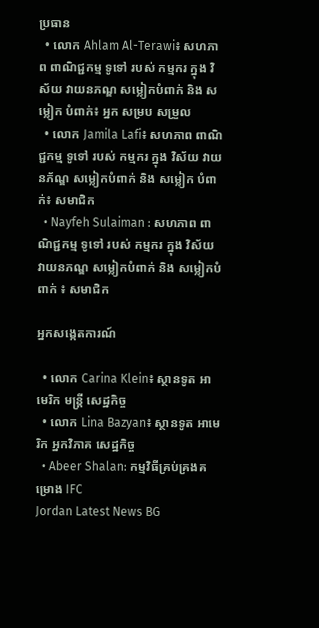ប្រធាន
  • លោក Ahlam Al-Terawi៖ សហភាព ពាណិជ្ជកម្ម ទូទៅ របស់ កម្មករ ក្នុង វិស័យ វាយនភណ្ឌ សម្លៀកបំពាក់ និង សម្លៀក បំពាក់៖ អ្នក សម្រប សម្រួល
  • លោក Jamila Lafi៖ សហភាព ពាណិជ្ជកម្ម ទូទៅ របស់ កម្មករ ក្នុង វិស័យ វាយនភ័ណ្ឌ សម្លៀកបំពាក់ និង សម្លៀក បំពាក់៖ សមាជិក
  • Nayfeh Sulaiman : សហភាព ពាណិជ្ជកម្ម ទូទៅ របស់ កម្មករ ក្នុង វិស័យ វាយនភណ្ឌ សម្លៀកបំពាក់ និង សម្លៀកបំពាក់ ៖ សមាជិក

អ្នកសង្កេតការណ៍

  • លោក Carina Klein៖ ស្ថានទូត អាមេរិក មន្ត្រី សេដ្ឋកិច្ច
  • លោក Lina Bazyan៖ ស្ថានទូត អាមេរិក អ្នកវិភាគ សេដ្ឋកិច្ច
  • Abeer Shalan: កម្មវិធីគ្រប់គ្រងគម្រោង IFC
Jordan Latest News BG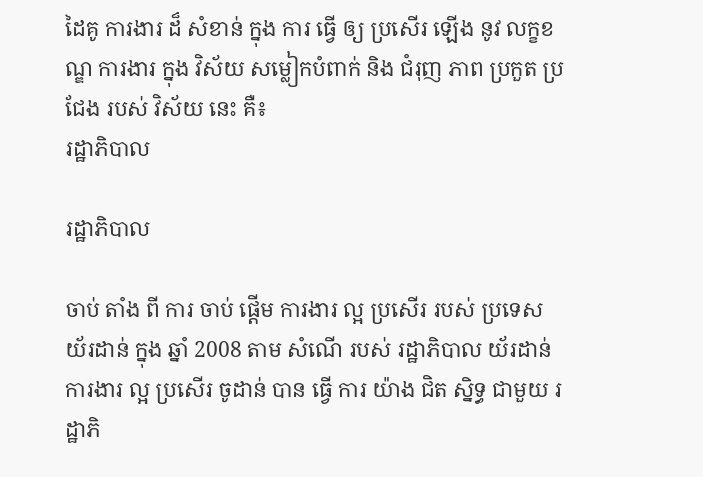ដៃគូ ការងារ ដ៏ សំខាន់ ក្នុង ការ ធ្វើ ឲ្យ ប្រសើរ ឡើង នូវ លក្ខខណ្ឌ ការងារ ក្នុង វិស័យ សម្លៀកបំពាក់ និង ជំរុញ ភាព ប្រកួត ប្រជែង របស់ វិស័យ នេះ គឺ៖
រដ្ឋាភិបាល

រដ្ឋាភិបាល

ចាប់ តាំង ពី ការ ចាប់ ផ្តើម ការងារ ល្អ ប្រសើរ របស់ ប្រទេស យ័រដាន់ ក្នុង ឆ្នាំ 2008 តាម សំណើ របស់ រដ្ឋាភិបាល យ័រដាន់ ការងារ ល្អ ប្រសើរ ចូដាន់ បាន ធ្វើ ការ យ៉ាង ជិត ស្និទ្ធ ជាមួយ រដ្ឋាភិ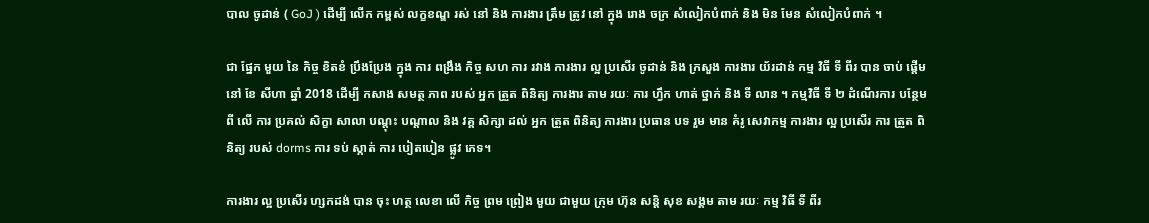បាល ចូដាន់ ( GoJ ) ដើម្បី លើក កម្ពស់ លក្ខខណ្ឌ រស់ នៅ និង ការងារ ត្រឹម ត្រូវ នៅ ក្នុង រោង ចក្រ សំលៀកបំពាក់ និង មិន មែន សំលៀកបំពាក់ ។

ជា ផ្នែក មួយ នៃ កិច្ច ខិតខំ ប្រឹងប្រែង ក្នុង ការ ពង្រឹង កិច្ច សហ ការ រវាង ការងារ ល្អ ប្រសើរ ចូដាន់ និង ក្រសួង ការងារ យ័រដាន់ កម្ម វិធី ទី ពីរ បាន ចាប់ ផ្តើម នៅ ខែ សីហា ឆ្នាំ 2018 ដើម្បី កសាង សមត្ថ ភាព របស់ អ្នក ត្រួត ពិនិត្យ ការងារ តាម រយៈ ការ ហ្វឹក ហាត់ ថ្នាក់ និង ទី លាន ។ កម្មវិធី ទី ២ ដំណើរការ បន្ថែម ពី លើ ការ ប្រគល់ សិក្ខា សាលា បណ្តុះ បណ្តាល និង វគ្គ សិក្សា ដល់ អ្នក ត្រួត ពិនិត្យ ការងារ ប្រធាន បទ រួម មាន គំរូ សេវាកម្ម ការងារ ល្អ ប្រសើរ ការ ត្រួត ពិនិត្យ របស់ dorms ការ ទប់ ស្កាត់ ការ បៀតបៀន ផ្លូវ ភេទ។

ការងារ ល្អ ប្រសើរ ហ្សកដង់ បាន ចុះ ហត្ថ លេខា លើ កិច្ច ព្រម ព្រៀង មួយ ជាមួយ ក្រុម ហ៊ុន សន្តិ សុខ សង្គម តាម រយៈ កម្ម វិធី ទី ពីរ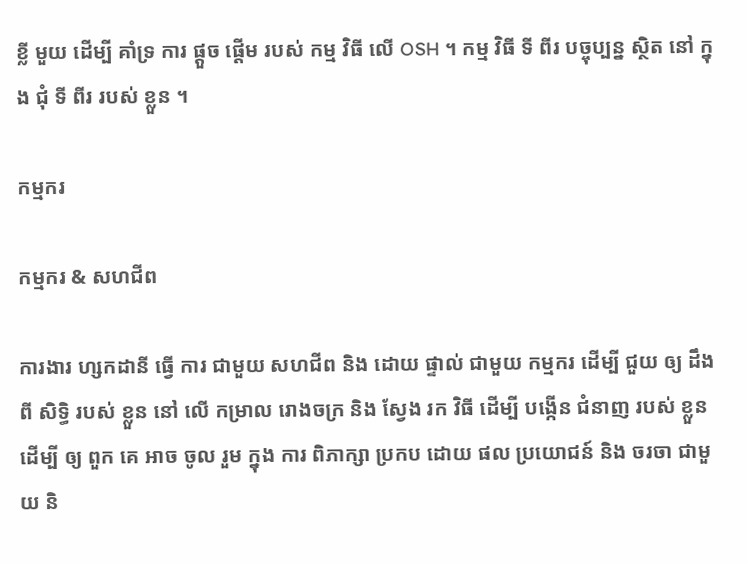ខ្លី មួយ ដើម្បី គាំទ្រ ការ ផ្តួច ផ្តើម របស់ កម្ម វិធី លើ OSH ។ កម្ម វិធី ទី ពីរ បច្ចុប្បន្ន ស្ថិត នៅ ក្នុង ជុំ ទី ពីរ របស់ ខ្លួន ។

កម្មករ

កម្មករ & សហជីព

ការងារ ហ្សកដានី ធ្វើ ការ ជាមួយ សហជីព និង ដោយ ផ្ទាល់ ជាមួយ កម្មករ ដើម្បី ជួយ ឲ្យ ដឹង ពី សិទ្ធិ របស់ ខ្លួន នៅ លើ កម្រាល រោងចក្រ និង ស្វែង រក វិធី ដើម្បី បង្កើន ជំនាញ របស់ ខ្លួន ដើម្បី ឲ្យ ពួក គេ អាច ចូល រួម ក្នុង ការ ពិភាក្សា ប្រកប ដោយ ផល ប្រយោជន៍ និង ចរចា ជាមួយ និ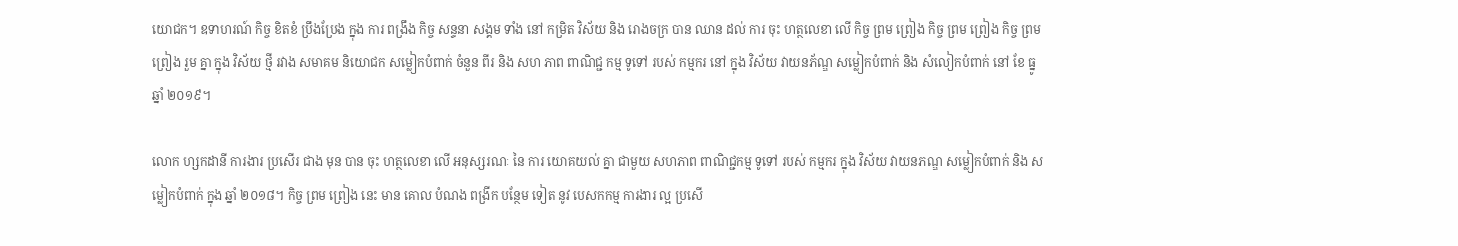យោជក។ ឧទាហរណ៍ កិច្ច ខិតខំ ប្រឹងប្រែង ក្នុង ការ ពង្រឹង កិច្ច សន្ទនា សង្គម ទាំង នៅ កម្រិត វិស័យ និង រោងចក្រ បាន ឈាន ដល់ ការ ចុះ ហត្ថលេខា លើ កិច្ច ព្រម ព្រៀង កិច្ច ព្រម ព្រៀង កិច្ច ព្រម ព្រៀង រួម គ្នា ក្នុង វិស័យ ថ្មី រវាង សមាគម និយោជក សម្លៀកបំពាក់ ចំនួន ពីរ និង សហ ភាព ពាណិជ្ជ កម្ម ទូទៅ របស់ កម្មករ នៅ ក្នុង វិស័យ វាយនភ័ណ្ឌ សម្លៀកបំពាក់ និង សំលៀកបំពាក់ នៅ ខែ ធ្នូ ឆ្នាំ ២០១៩។

លោក ហ្សកដានី ការងារ ប្រសើរ ជាង មុន បាន ចុះ ហត្ថលេខា លើ អនុស្សរណៈ នៃ ការ យោគយល់ គ្នា ជាមួយ សហភាព ពាណិជ្ជកម្ម ទូទៅ របស់ កម្មករ ក្នុង វិស័យ វាយនភណ្ឌ សម្លៀកបំពាក់ និង សម្លៀកបំពាក់ ក្នុង ឆ្នាំ ២០១៨។ កិច្ច ព្រម ព្រៀង នេះ មាន គោល បំណង ពង្រីក បន្ថែម ទៀត នូវ បេសកកម្ម ការងារ ល្អ ប្រសើ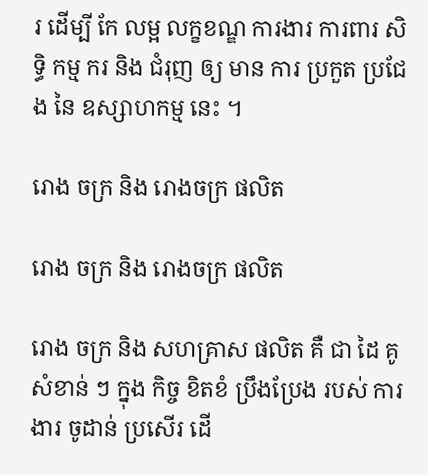រ ដើម្បី កែ លម្អ លក្ខខណ្ឌ ការងារ ការពារ សិទ្ធិ កម្ម ករ និង ជំរុញ ឲ្យ មាន ការ ប្រកួត ប្រជែង នៃ ឧស្សាហកម្ម នេះ ។

រោង ចក្រ និង រោងចក្រ ផលិត

រោង ចក្រ និង រោងចក្រ ផលិត

រោង ចក្រ និង សហគ្រាស ផលិត គឺ ជា ដៃ គូ សំខាន់ ៗ ក្នុង កិច្ច ខិតខំ ប្រឹងប្រែង របស់ ការងារ ចូដាន់ ប្រសើរ ដើ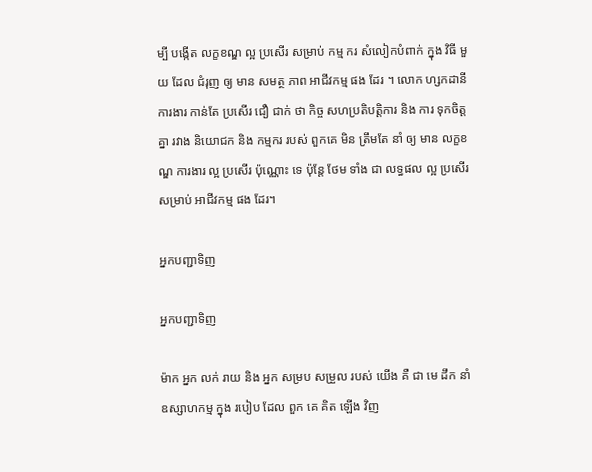ម្បី បង្កើត លក្ខខណ្ឌ ល្អ ប្រសើរ សម្រាប់ កម្ម ករ សំលៀកបំពាក់ ក្នុង វិធី មួយ ដែល ជំរុញ ឲ្យ មាន សមត្ថ ភាព អាជីវកម្ម ផង ដែរ ។ លោក ហ្សកដានី ការងារ កាន់តែ ប្រសើរ ជឿ ជាក់ ថា កិច្ច សហប្រតិបត្តិការ និង ការ ទុកចិត្ត គ្នា រវាង និយោជក និង កម្មករ របស់ ពួកគេ មិន ត្រឹមតែ នាំ ឲ្យ មាន លក្ខខណ្ឌ ការងារ ល្អ ប្រសើរ ប៉ុណ្ណោះ ទេ ប៉ុន្តែ ថែម ទាំង ជា លទ្ធផល ល្អ ប្រសើរ សម្រាប់ អាជីវកម្ម ផង ដែរ។

អ្នកបញ្ជាទិញ

អ្នកបញ្ជាទិញ

ម៉ាក អ្នក លក់ រាយ និង អ្នក សម្រប សម្រួល របស់ យើង គឺ ជា មេ ដឹក នាំ ឧស្សាហកម្ម ក្នុង របៀប ដែល ពួក គេ គិត ឡើង វិញ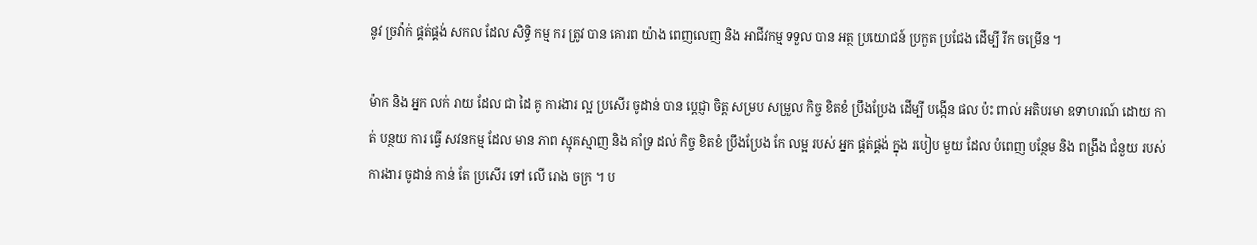នូវ ច្រវ៉ាក់ ផ្គត់ផ្គង់ សកល ដែល សិទ្ធិ កម្ម ករ ត្រូវ បាន គោរព យ៉ាង ពេញលេញ និង អាជីវកម្ម ទទួល បាន អត្ថ ប្រយោជន៍ ប្រកួត ប្រជែង ដើម្បី រីក ចម្រើន ។

ម៉ាក និង អ្នក លក់ រាយ ដែល ជា ដៃ គូ ការងារ ល្អ ប្រសើរ ចូដាន់ បាន ប្តេជ្ញា ចិត្ត សម្រប សម្រួល កិច្ច ខិតខំ ប្រឹងប្រែង ដើម្បី បង្កើន ផល ប៉ះ ពាល់ អតិបរមា ឧទាហរណ៍ ដោយ កាត់ បន្ថយ ការ ធ្វើ សវនកម្ម ដែល មាន ភាព ស្មុគស្មាញ និង គាំទ្រ ដល់ កិច្ច ខិតខំ ប្រឹងប្រែង កែ លម្អ របស់ អ្នក ផ្គត់ផ្គង់ ក្នុង របៀប មួយ ដែល បំពេញ បន្ថែម និង ពង្រឹង ជំនួយ របស់ ការងារ ចូដាន់ កាន់ តែ ប្រសើរ ទៅ លើ រោង ចក្រ ។ ប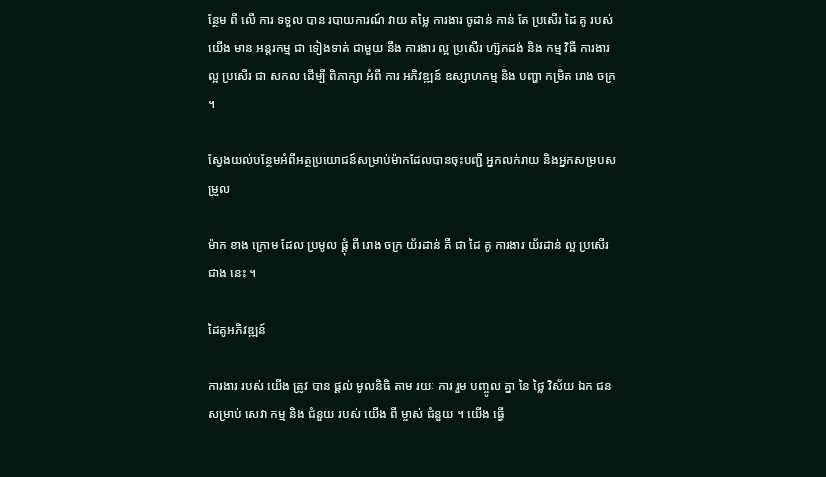ន្ថែម ពី លើ ការ ទទួល បាន របាយការណ៍ វាយ តម្លៃ ការងារ ចូដាន់ កាន់ តែ ប្រសើរ ដៃ គូ របស់ យើង មាន អន្តរកម្ម ជា ទៀងទាត់ ជាមួយ នឹង ការងារ ល្អ ប្រសើរ ហ្ស៊កដង់ និង កម្ម វិធី ការងារ ល្អ ប្រសើរ ជា សកល ដើម្បី ពិភាក្សា អំពី ការ អភិវឌ្ឍន៍ ឧស្សាហកម្ម និង បញ្ហា កម្រិត រោង ចក្រ ។

ស្វែងយល់បន្ថែមអំពីអត្ថប្រយោជន៍សម្រាប់ម៉ាកដែលបានចុះបញ្ជី អ្នកលក់រាយ និងអ្នកសម្របសម្រួល

ម៉ាក ខាង ក្រោម ដែល ប្រមូល ផ្តុំ ពី រោង ចក្រ យ័រដាន់ គឺ ជា ដៃ គូ ការងារ យ័រដាន់ ល្អ ប្រសើរ ជាង នេះ ។

ដៃគូអភិវឌ្ឍន៍

ការងារ របស់ យើង ត្រូវ បាន ផ្តល់ មូលនិធិ តាម រយៈ ការ រួម បញ្ចូល គ្នា នៃ ថ្លៃ វិស័យ ឯក ជន សម្រាប់ សេវា កម្ម និង ជំនួយ របស់ យើង ពី ម្ចាស់ ជំនួយ ។ យើង ធ្វើ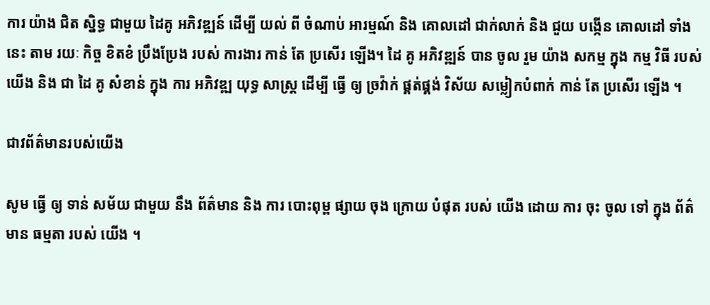ការ យ៉ាង ជិត ស្និទ្ធ ជាមួយ ដៃគូ អភិវឌ្ឍន៍ ដើម្បី យល់ ពី ចំណាប់ អារម្មណ៍ និង គោលដៅ ជាក់លាក់ និង ជួយ បង្កើន គោលដៅ ទាំង នេះ តាម រយៈ កិច្ច ខិតខំ ប្រឹងប្រែង របស់ ការងារ កាន់ តែ ប្រសើរ ឡើង។ ដៃ គូ អភិវឌ្ឍន៍ បាន ចូល រួម យ៉ាង សកម្ម ក្នុង កម្ម វិធី របស់ យើង និង ជា ដៃ គូ សំខាន់ ក្នុង ការ អភិវឌ្ឍ យុទ្ធ សាស្ត្រ ដើម្បី ធ្វើ ឲ្យ ច្រវ៉ាក់ ផ្គត់ផ្គង់ វិស័យ សម្លៀកបំពាក់ កាន់ តែ ប្រសើរ ឡើង ។

ជាវព័ត៌មានរបស់យើង

សូម ធ្វើ ឲ្យ ទាន់ សម័យ ជាមួយ នឹង ព័ត៌មាន និង ការ បោះពុម្ព ផ្សាយ ចុង ក្រោយ បំផុត របស់ យើង ដោយ ការ ចុះ ចូល ទៅ ក្នុង ព័ត៌មាន ធម្មតា របស់ យើង ។